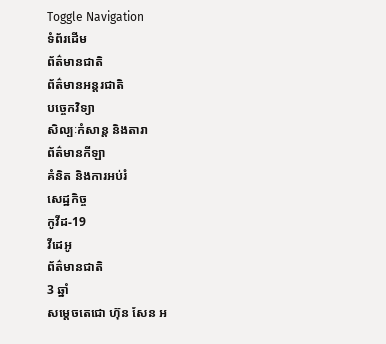Toggle Navigation
ទំព័រដើម
ព័ត៌មានជាតិ
ព័ត៌មានអន្តរជាតិ
បច្ចេកវិទ្យា
សិល្បៈកំសាន្ត និងតារា
ព័ត៌មានកីឡា
គំនិត និងការអប់រំ
សេដ្ឋកិច្ច
កូវីដ-19
វីដេអូ
ព័ត៌មានជាតិ
3 ឆ្នាំ
សម្តេចតេជោ ហ៊ុន សែន អ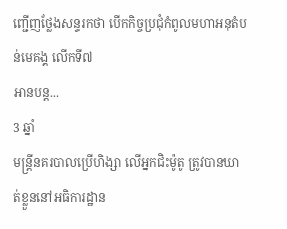ញ្ជើញថ្លែងសន្ទរកថា បើកកិច្ចប្រជុំកំពូលមហាអនុតំបន់មេគង្គ លើកទី៧
អានបន្ត...
3 ឆ្នាំ
មន្ត្រីនគរបាលប្រើហិង្សា លើអ្នកជិះម៉ូតូ ត្រូវបានឃាត់ខ្លួននៅអធិការដ្ឋាន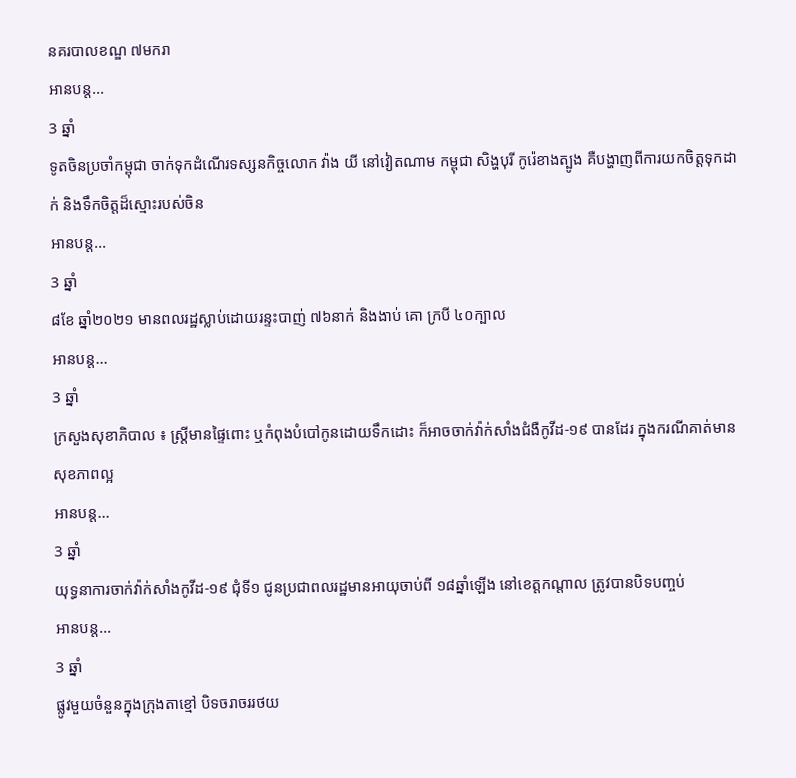នគរបាលខណ្ឌ ៧មករា
អានបន្ត...
3 ឆ្នាំ
ទូតចិនប្រចាំកម្ពុជា ចាក់ទុកដំណើរទស្សនកិច្ចលោក វ៉ាង យី នៅវៀតណាម កម្ពុជា សិង្ហបុរី កូរ៉េខាងត្បូង គឺបង្ហាញពីការយកចិត្តទុកដាក់ និងទឹកចិត្តដ៏ស្មោះរបស់ចិន
អានបន្ត...
3 ឆ្នាំ
៨ខែ ឆ្នាំ២០២១ មានពលរដ្ឋស្លាប់ដោយរន្ទះបាញ់ ៧៦នាក់ និងងាប់ គោ ក្របី ៤០ក្បាល
អានបន្ត...
3 ឆ្នាំ
ក្រសួងសុខាភិបាល ៖ ស្ដ្រីមានផ្ទៃពោះ ឬកំពុងបំបៅកូនដោយទឹកដោះ ក៏អាចចាក់វ៉ាក់សាំងជំងឺកូវីដ-១៩ បានដែរ ក្នុងករណីគាត់មានសុខភាពល្អ
អានបន្ត...
3 ឆ្នាំ
យុទ្ធនាការចាក់វ៉ាក់សាំងកូវីដ-១៩ ជុំទី១ ជូនប្រជាពលរដ្ឋមានអាយុចាប់ពី ១៨ឆ្នាំឡើង នៅខេត្តកណ្ដាល ត្រូវបានបិទបញ្ចប់
អានបន្ត...
3 ឆ្នាំ
ផ្លូវមួយចំនួនក្នុងក្រុងតាខ្មៅ បិទចរាចររថយ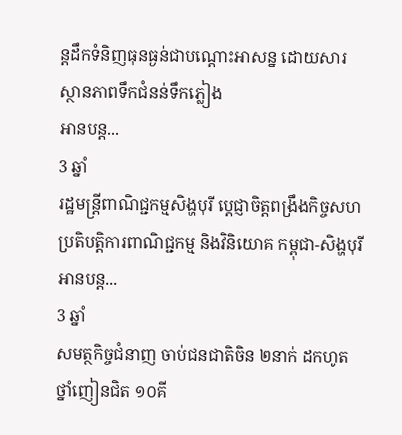ន្តដឹកទំនិញធុនធ្ងន់ជាបណ្ដោះអាសន្ន ដោយសារស្ថានភាពទឹកជំនន់ទឹកភ្លៀង
អានបន្ត...
3 ឆ្នាំ
រដ្ឋមន្ត្រីពាណិជ្ជកម្មសិង្ហបុរី ប្តេជ្ញាចិត្តពង្រឹងកិច្ចសហប្រតិបត្តិការពាណិជ្ជកម្ម និងវិនិយោគ កម្ពុជា-សិង្ហបុរី
អានបន្ត...
3 ឆ្នាំ
សមត្ថកិច្ចជំនាញ ចាប់ជនជាតិចិន ២នាក់ ដកហូតថ្នាំញៀនជិត ១០គី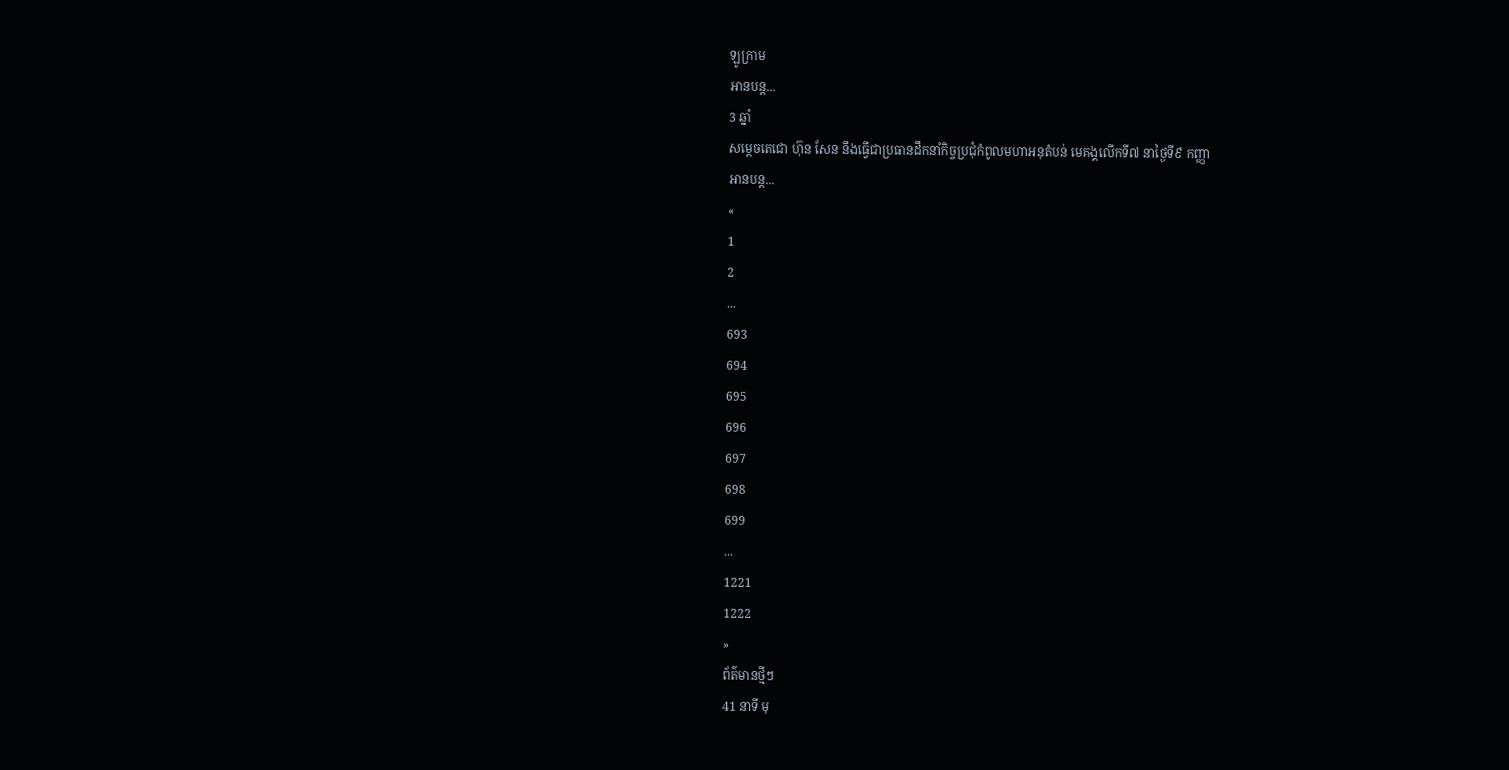ឡូក្រាម
អានបន្ត...
3 ឆ្នាំ
សម្តេចតេជោ ហ៊ុន សែន នឹងធ្វើជាប្រធានដឹកនាំកិច្ចប្រជុំកំពូលមហាអនុតំបន់ មេគង្គលើកទី៧ នាថ្ងៃទី៩ កញ្ញា
អានបន្ត...
«
1
2
...
693
694
695
696
697
698
699
...
1221
1222
»
ព័ត៌មានថ្មីៗ
41 នាទី មុ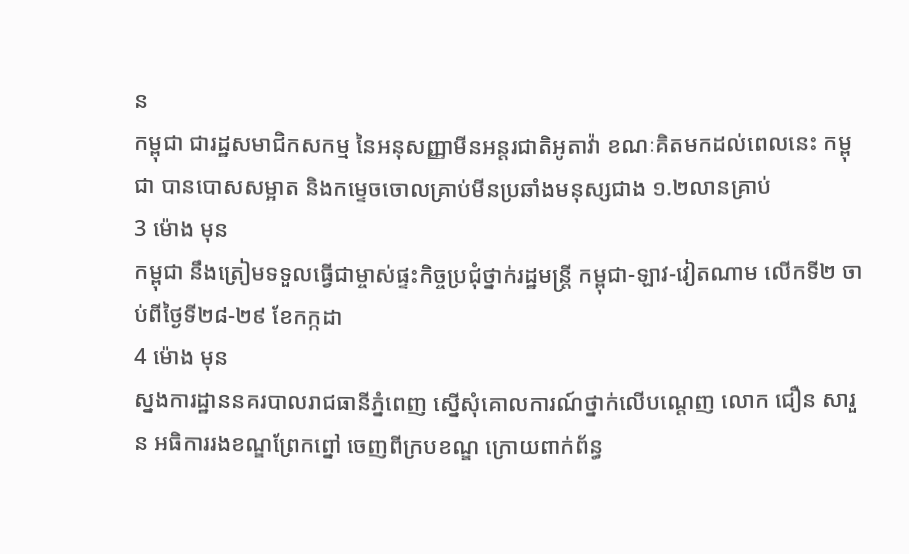ន
កម្ពុជា ជារដ្ឋសមាជិកសកម្ម នៃអនុសញ្ញាមីនអន្តរជាតិអូតាវ៉ា ខណៈគិតមកដល់ពេលនេះ កម្ពុជា បានបោសសម្អាត និងកម្ទេចចោលគ្រាប់មីនប្រឆាំងមនុស្សជាង ១.២លានគ្រាប់
3 ម៉ោង មុន
កម្ពុជា នឹងត្រៀមទទួលធ្វើជាម្ចាស់ផ្ទះកិច្ចប្រជុំថ្នាក់រដ្ឋមន្រ្តី កម្ពុជា-ឡាវ-វៀតណាម លើកទី២ ចាប់ពីថ្ងៃទី២៨-២៩ ខែកក្កដា
4 ម៉ោង មុន
ស្នងការដ្ឋាននគរបាលរាជធានីភ្នំពេញ ស្នើសុំគោលការណ៍ថ្នាក់លើបណ្តេញ លោក ជឿន សារួន អធិការរងខណ្ឌព្រែកព្នៅ ចេញពីក្របខណ្ឌ ក្រោយពាក់ព័ន្ធ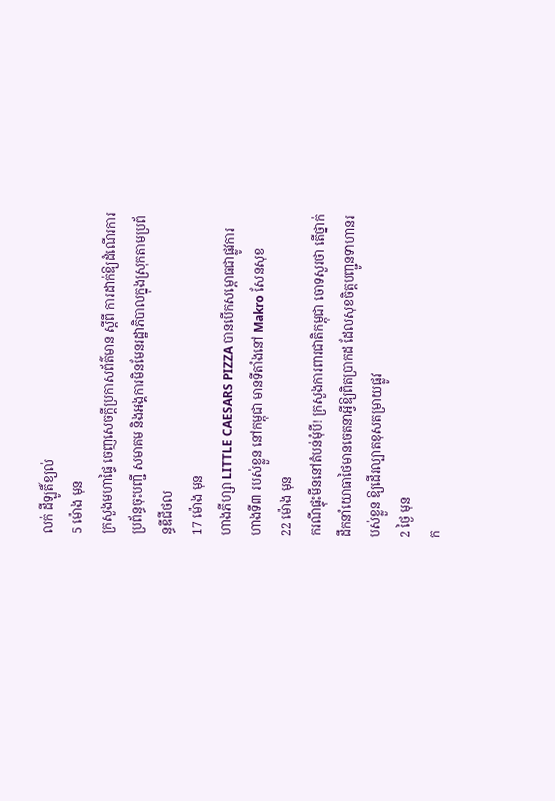លក់ ដីឡូតិ៍ខ្យល់
5 ម៉ោង មុន
ក្រសួងមហាផ្ទៃ ចេញសេចក្តីប្រកាសព័ត៌មាន ស្តីពី ការដាក់ឱ្យដំណើរការប្រព័ន្ធចុះបញ្ជី សមាគម និងអង្គការមិនមែនរដ្ឋាភិបាលក្នុងស្រុកតាមប្រព័ន្ធឌីជីថល
17 ម៉ោង មុន
ហាងភីហ្សា LITTLE CAESARS PIZZA បានបើកសម្ពោធជាផ្លូវការហាងទី៣ របស់ខ្លួន នៅកម្ពុជា មានទីតាំងនៅ Makro សែនសុខ
22 ម៉ោង មុន
ករណីផ្ទុះមីននៅតំបន់មុំបី! ក្រសួងការពារជាតិកម្ពុជា ចោទសួរថា តើថ្នាក់ដឹកនាំយោធាថៃមានចេតនាអ្វីឱ្យពិតប្រាកដ ដែលសុខចិត្តបញ្ជូនទាហានរបស់ខ្លួន ឱ្យដើរល្បាតខុសតម្រាយផ្លូវ
2 ថ្ងៃ មុន
ក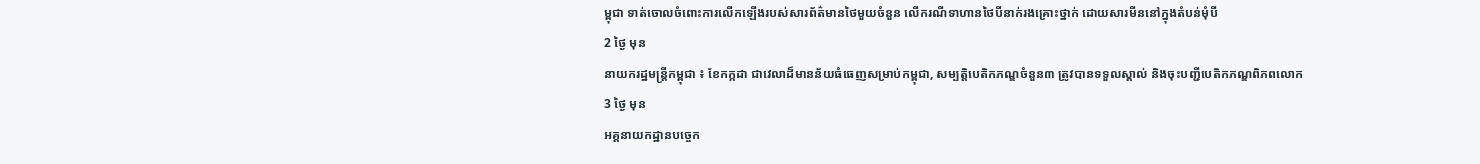ម្ពុជា ទាត់ចោលចំពោះការលើកឡើងរបស់សារព័ត៌មានថៃមួយចំនួន លើករណីទាហានថៃបីនាក់រងគ្រោះថ្នាក់ ដោយសារមីននៅក្នុងតំបន់មុំបី
2 ថ្ងៃ មុន
នាយករដ្ឋមន្ដ្រីកម្ពុជា ៖ ខែកក្កដា ជាវេលាដ៏មានន័យធំធេញសម្រាប់កម្ពុជា, សម្បត្តិបេតិកភណ្ឌចំនួន៣ ត្រូវបានទទួលស្គាល់ និងចុះបញ្ជីបេតិកភណ្ឌពិភពលោក
3 ថ្ងៃ មុន
អគ្គនាយកដ្ឋានបច្ចេក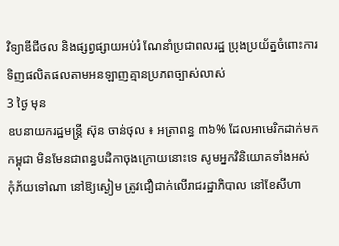វិទ្យាឌីជីថល និងផ្សព្វផ្សាយអប់រំ ណែនាំប្រជាពលរដ្ឋ ប្រុងប្រយ័ត្នចំពោះការទិញផលិតផលតាមអនឡាញគ្មានប្រភពច្បាស់លាស់
3 ថ្ងៃ មុន
ឧបនាយករដ្ឋមន្ត្រី ស៊ុន ចាន់ថុល ៖ អត្រាពន្ធ ៣៦% ដែលអាមេរិកដាក់មកកម្ពុជា មិនមែនជាពន្ធបដិកាចុងក្រោយនោះទេ សូមអ្នកវិនិយោគទាំងអស់ កុំភ័យទៅណា នៅឱ្យស្ងៀម ត្រូវជឿជាក់លើរាជរដ្ឋាភិបាល នៅខែសីហា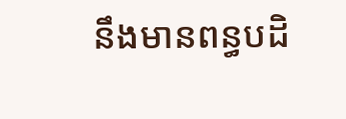នឹងមានពន្ធបដិ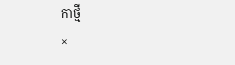កាថ្មី
×